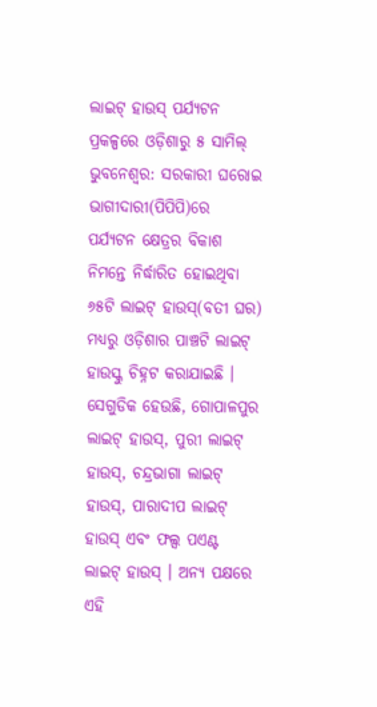ଲାଇଟ୍ ହାଉସ୍ ପର୍ଯ୍ୟଟନ ପ୍ରକଳ୍ପରେ ଓଡ଼ିଶାରୁ ୫ ସାମିଲ୍
ଭୁବନେଶ୍ବର: ସରକାରୀ ଘରୋଇ ଭାଗୀଦାରୀ(ପିପିପି)ରେ ପର୍ଯ୍ୟଟନ କ୍ଷେତ୍ରର ବିକାଶ ନିମନ୍ତେ ନିର୍ଦ୍ଧାରିତ ହୋଇଥିବା ୬୫ଟି ଲାଇଟ୍ ହାଉସ୍(ବତୀ ଘର) ମଧ୍ୟରୁ ଓଡ଼ିଶାର ପାଞ୍ଚଟି ଲାଇଟ୍ ହାଉସ୍କୁ ଚିହ୍ନଟ କରାଯାଇଛି । ସେଗୁଡିକ ହେଉଛି, ଗୋପାଳପୁର ଲାଇଟ୍ ହାଉସ୍, ପୁରୀ ଲାଇଟ୍ ହାଉସ୍, ଚନ୍ଦ୍ରଭାଗା ଲାଇଟ୍ ହାଉସ୍, ପାରାଦୀପ ଲାଇଟ୍ ହାଉସ୍ ଏବଂ ଫଲ୍ସ ପଏଣ୍ଟ ଲାଇଟ୍ ହାଉସ୍ । ଅନ୍ୟ ପକ୍ଷରେ ଏହି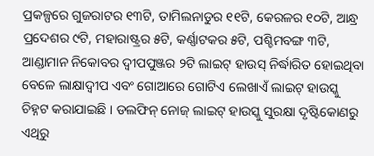ପ୍ରକଳ୍ପରେ ଗୁଜରାଟର ୧୩ଟି, ତାମିଲନାଡୁର ୧୧ଟି, କେରଳର ୧୦ଟି, ଆନ୍ଧ୍ର ପ୍ରଦେଶର ୯ଟି, ମହାରାଷ୍ଟ୍ରର ୫ଟି, କର୍ଣ୍ଣାଟକର ୫ଟି, ପଶ୍ଚିମବଙ୍ଗ ୩ଟି, ଆଣ୍ଡାମାନ ନିକୋବର ଦ୍ୱୀପପୁଞ୍ଜର ୨ଟି ଲାଇଟ୍ ହାଉସ୍ ନିର୍ଦ୍ଧାରିତ ହୋଇଥିବା ବେଳେ ଲାକ୍ଷାଦ୍ୱୀପ ଏବଂ ଗୋଆରେ ଗୋଟିଏ ଲେଖାଏଁ ଲାଇଟ୍ ହାଉସ୍କୁ ଚିହ୍ନଟ କରାଯାଇଛି । ଡଲଫିନ୍ ନୋଜ୍ ଲାଇଟ୍ ହାଉସ୍କୁ ସୁରକ୍ଷା ଦୃଷ୍ଟିକୋଣରୁ ଏଥିରୁ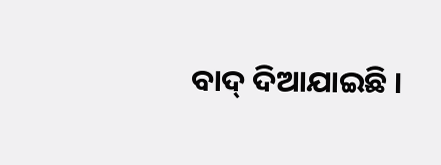ବାଦ୍ ଦିଆଯାଇଛି ।